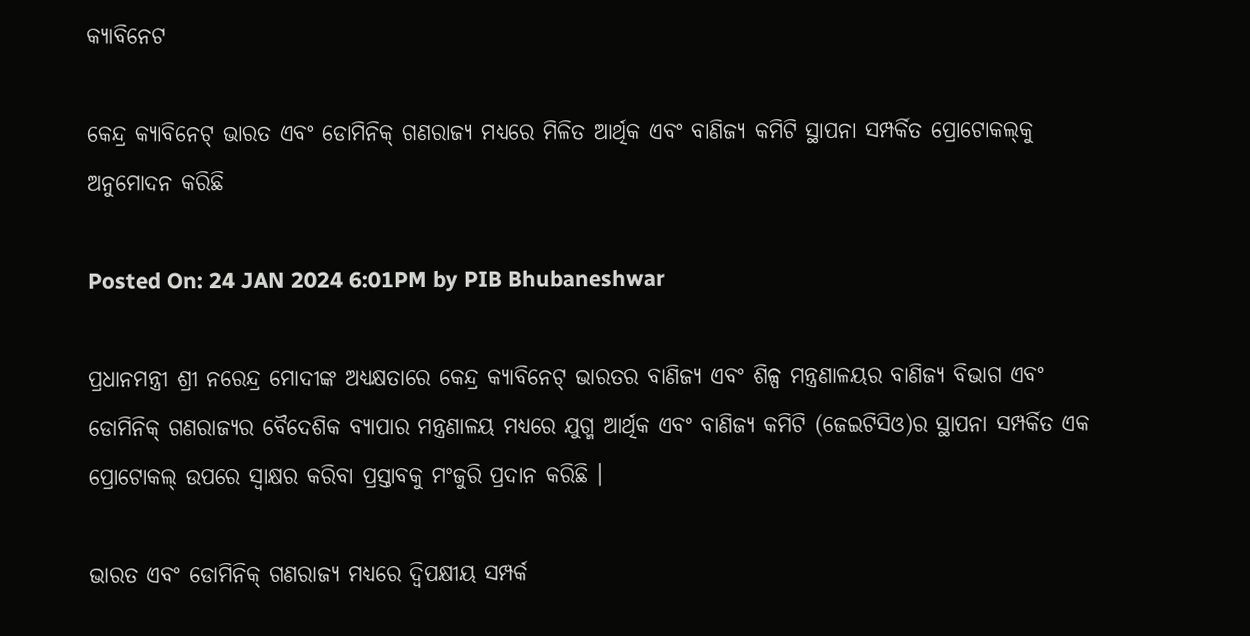କ୍ୟାବିନେଟ

କେନ୍ଦ୍ର କ୍ୟାବିନେଟ୍ ଭାରତ ଏବଂ ଡୋମିନିକ୍ ଗଣରାଜ୍ୟ ମଧ୍ୟରେ ମିଳିତ ଆର୍ଥିକ ଏବଂ ବାଣିଜ୍ୟ କମିଟି ସ୍ଥାପନା ସମ୍ପର୍କିତ ପ୍ରୋଟୋକଲ୍‌କୁ ଅନୁମୋଦନ କରିଛି

Posted On: 24 JAN 2024 6:01PM by PIB Bhubaneshwar

ପ୍ରଧାନମନ୍ତ୍ରୀ ଶ୍ରୀ ନରେନ୍ଦ୍ର ମୋଦୀଙ୍କ ଅଧ୍ୟକ୍ଷତାରେ କେନ୍ଦ୍ର କ୍ୟାବିନେଟ୍ ଭାରତର ବାଣିଜ୍ୟ ଏବଂ ଶିଳ୍ପ ମନ୍ତ୍ରଣାଳୟର ବାଣିଜ୍ୟ ବିଭାଗ ଏବଂ ଡୋମିନିକ୍ ଗଣରାଜ୍ୟର ବୈଦେଶିକ ବ୍ୟାପାର ମନ୍ତ୍ରଣାଳୟ ମଧ୍ୟରେ ଯୁଗ୍ମ ଆର୍ଥିକ ଏବଂ ବାଣିଜ୍ୟ କମିଟି (ଜେଇଟିସିଓ)ର ସ୍ଥାପନା ସମ୍ପର୍କିତ ଏକ ପ୍ରୋଟୋକଲ୍ ଉପରେ ସ୍ୱାକ୍ଷର କରିବା ପ୍ରସ୍ତାବକୁ ମଂଜୁରି ପ୍ରଦାନ କରିଛି ।

ଭାରତ ଏବଂ ଡୋମିନିକ୍ ଗଣରାଜ୍ୟ ମଧ୍ୟରେ ଦ୍ୱିପକ୍ଷୀୟ ସମ୍ପର୍କ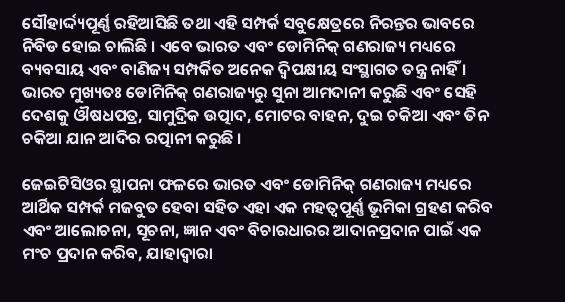ସୌହାର୍ଦ୍ଦ୍ୟପୂର୍ଣ୍ଣ ରହିଆସିଛି ତଥା ଏହି ସମ୍ପର୍କ ସବୁକ୍ଷେତ୍ରରେ ନିରନ୍ତର ଭାବରେ ନିବିଡ ହୋଇ ଚାଲିଛି । ଏବେ ଭାରତ ଏବଂ ଡୋମିନିକ୍ ଗଣରାଜ୍ୟ ମଧ୍ୟରେ ବ୍ୟବସାୟ ଏବଂ ବାଣିଜ୍ୟ ସମ୍ପର୍କିତ ଅନେକ ଦ୍ୱିପକ୍ଷୀୟ ସଂସ୍ଥାଗତ ତନ୍ତ୍ର ନାହିଁ । ଭାରତ ମୁଖ୍ୟତଃ ଡୋମିନିକ୍ ଗଣରାଜ୍ୟରୁ ସୁନା ଆମଦାନୀ କରୁଛି ଏବଂ ସେହି ଦେଶକୁ ଔଷଧପତ୍ର, ସାମୁଦ୍ରିକ ଉତ୍ପାଦ, ମୋଟର ବାହନ, ଦୁଇ ଚକିଆ ଏବଂ ତିନ ଚକିଆ ଯାନ ଆଦିର ରତ୍ପାନୀ କରୁଛି ।

ଜେଇଟିସିଓର ସ୍ଥାପନା ଫଳରେ ଭାରତ ଏବଂ ଡୋମିନିକ୍ ଗଣରାଜ୍ୟ ମଧ୍ୟରେ ଆର୍ଥିକ ସମ୍ପର୍କ ମଜବୁତ ହେବା ସହିତ ଏହା ଏକ ମହତ୍ୱପୂର୍ଣ୍ଣ ଭୂମିକା ଗ୍ରହଣ କରିବ ଏବଂ ଆଲୋଚନା, ସୂଚନା, ଜ୍ଞାନ ଏବଂ ବିଚାରଧାରର ଆଦାନପ୍ରଦାନ ପାଇଁ ଏକ ମଂଚ ପ୍ରଦାନ କରିବ, ଯାହାଦ୍ୱାରା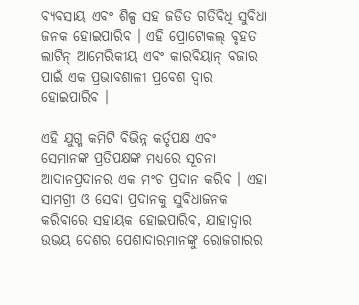ବ୍ୟବସାୟ ଏବଂ ଶିଳ୍ପ ସହ ଜଡିତ ଗତିବିଧି ସୁବିଧା ଜନକ ହୋଇପାରିବ । ଏହି ପ୍ରୋଟୋକଲ୍ ବୃହତ ଲାଟିନ୍ ଆମେରିକୀୟ ଏବଂ କାରବିୟାନ୍ ବଜାର ପାଇଁ ଏକ ପ୍ରଭାବଶାଳୀ ପ୍ରବେଶ ଦ୍ୱାର ହୋଇପାରିବ ।

ଏହି ଯୁଗ୍ମ କମିଟି ବିଭିନ୍ନ କର୍ତୃପକ୍ଷ ଏବଂ ସେମାନଙ୍କ ପ୍ରତିପକ୍ଷଙ୍କ ମଧ୍ୟରେ ସୂଚନା ଆଦାନପ୍ରଦାନର ଏକ ମଂଚ ପ୍ରଦାନ କରିବ । ଏହା ସାମଗ୍ରୀ ଓ ସେବା ପ୍ରଦାନକୁ ସୁବିଧାଜନକ କରିବାରେ ସହାୟକ ହୋଇପାରିବ, ଯାହାଦ୍ୱାର ଉଭୟ ଦେଶର ପେଶାଦାରମାନଙ୍କୁ ରୋଜଗାରର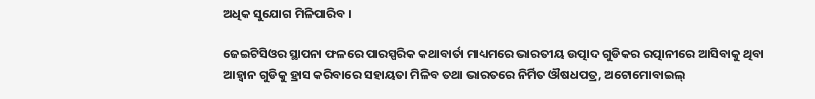ଅଧିକ ସୁଯୋଗ ମିଳିପାରିବ ।

ଜେଇଟିସିଓର ସ୍ଥାପନା ଫଳରେ ପାରସ୍ପରିକ କଥାବାର୍ତା ମାଧ୍ୟମରେ ଭାରତୀୟ ଉତ୍ପାଦ ଗୁଡିକର ରତ୍ପାନୀରେ ଆସିବାକୁ ଥିବା ଆହ୍ୱାନ ଗୁଡିକୁ ହ୍ରାସ କରିବାରେ ସହାୟତା ମିଳିବ ତଥା ଭାରତରେ ନିର୍ମିତ ଔଷଧପତ୍ର, ଅଟୋମୋବାଇଲ୍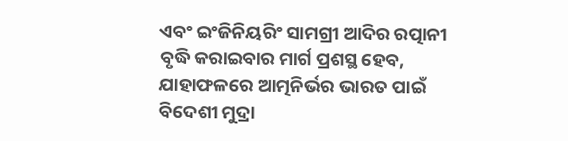ଏବଂ ଇଂଜିନିୟରିଂ ସାମଗ୍ରୀ ଆଦିର ରତ୍ପାନୀ ବୃଦ୍ଧି କରାଇବାର ମାର୍ଗ ପ୍ରଶସ୍ଥ ହେବ, ଯାହାଫଳରେ ଆତ୍ମନିର୍ଭର ଭାରତ ପାଇଁ ବିଦେଶୀ ମୁଦ୍ରା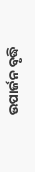ଉପାର୍ଜନ ବୃଦ୍ଧି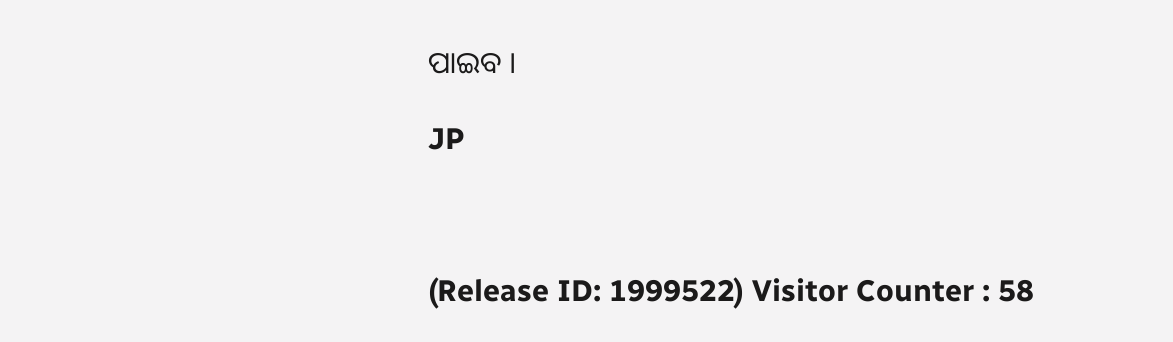ପାଇବ ।

JP



(Release ID: 1999522) Visitor Counter : 58